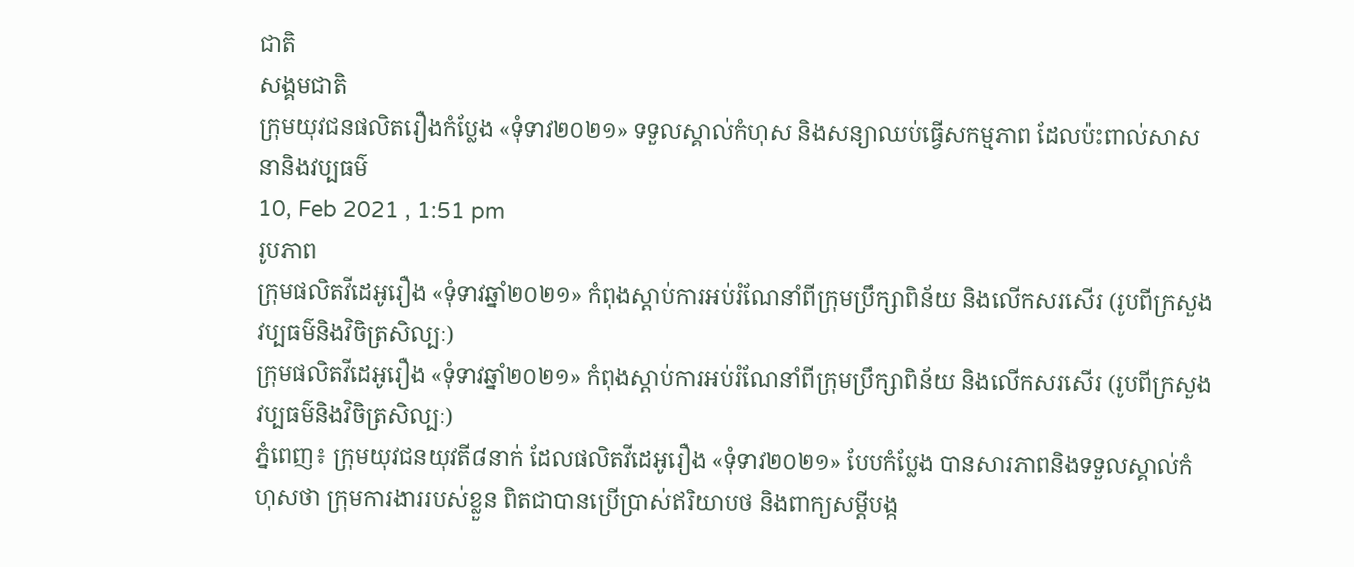ជាតិ
សង្គមជាតិ
ក្រុមយុវជនផលិតរឿងកំប្លែង «ទុំទាវ២០២១» ទទួលស្គាល់កំហុស និងសន្យាឈប់ធ្វើសកម្មភាព ដែលប៉ះពាល់សាសនានិងវប្បធម៌
10, Feb 2021 , 1:51 pm
រូបភាព
ក្រុមផលិតវីដេអូរឿង «ទុំទាវឆ្នាំ២០២១» កំពុងស្ដាប់ការអប់រំណែនាំពីក្រុមប្រឹក្សាពិន័យ និងលើកសរសើរ (រូបពីក្រសួងវប្បធម៌និងវិចិត្រសិល្បៈ)
ក្រុមផលិតវីដេអូរឿង «ទុំទាវឆ្នាំ២០២១» កំពុងស្ដាប់ការអប់រំណែនាំពីក្រុមប្រឹក្សាពិន័យ និងលើកសរសើរ (រូបពីក្រសួងវប្បធម៌និងវិចិត្រសិល្បៈ)
ភ្នំពេញ៖ ក្រុមយុវជនយុវតី៨នាក់ ដែលផលិតវីដេអូរឿង «ទុំទាវ២០២១» បែបកំប្លែង បានសារភាពនិងទទួលស្គាល់កំហុសថា ក្រុមការងាររបស់ខ្លួន ពិតជាបានប្រើប្រាស់ឥរិយាបថ និងពាក្យសម្ដីបង្ក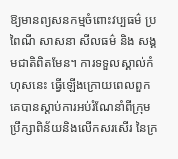ឱ្យមានព្យសនកម្មចំពោះវប្បធម៌ ប្រពៃណី សាសនា សីលធម៌ និង សង្គមជាតិពិតមែន។ ការទទួលស្គាល់កំហុសនេះ ធ្វើឡើងក្រោយពេលពួកគេបានស្ដាប់ការអប់រំណែនាំពីក្រុមប្រឹក្សាពិន័យនិងលើកសរសើរ នៃក្រ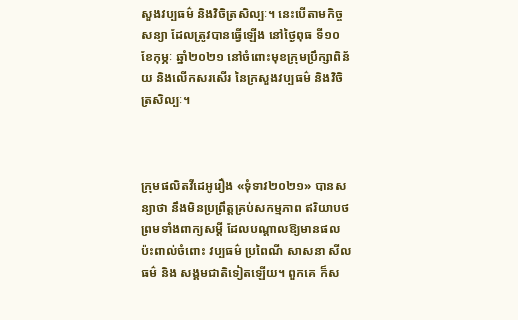សួងវប្បធម៌ និងវិចិត្រសិល្បៈ។ នេះបើតាមកិច្ចសន្យា ដែលត្រូវបានធ្វើឡើង នៅថ្ងៃពុធ ទី១០ ខែកុម្ភៈ ឆ្នាំ២០២១ នៅចំពោះមុខក្រុមប្រឹក្សាពិន័យ និងលើកសរសើរ នៃក្រសួងវប្បធម៌ និងវិចិត្រសិល្បៈ។



ក្រុមផលិតវីដេអូរឿង «ទុំទាវ២០២១» បានសន្យាថា នឹងមិនប្រព្រឹត្តគ្រប់សកម្មភាព ឥរិយាបថ ព្រមទាំងពាក្យសម្ដី ដែលបណ្ដាលឱ្យមានផលប៉ះពាល់ចំពោះ វប្បធម៌ ប្រពៃណី សាសនា សីលធម៌ និង សង្គមជាតិទៀតឡើយ។ ពួកគេ ក៏ស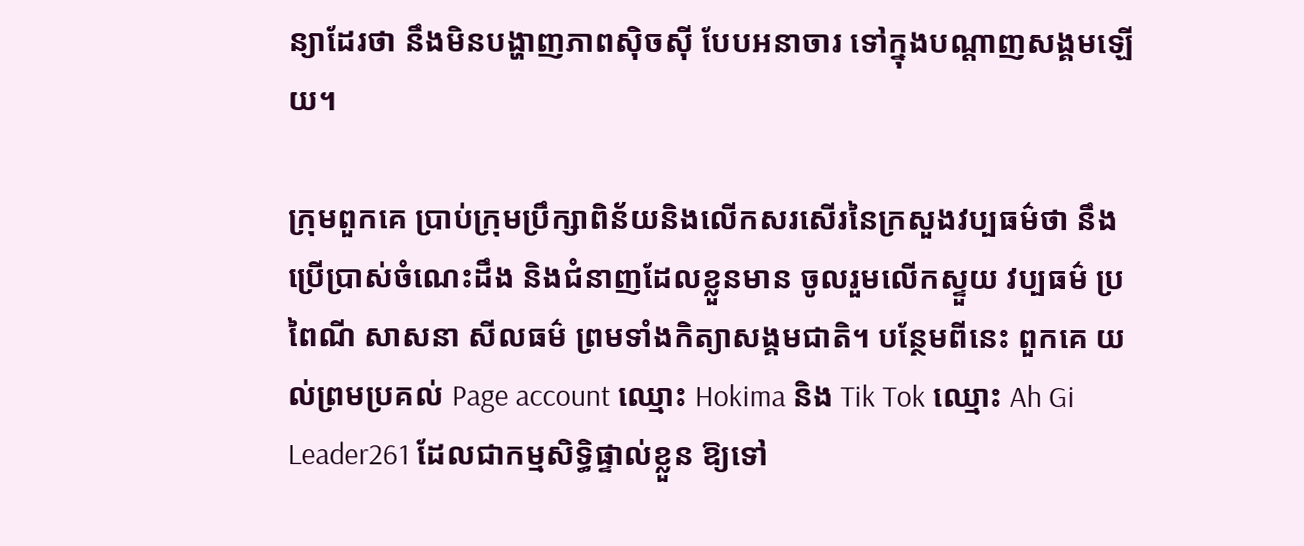ន្យាដែរថា នឹងមិនបង្ហាញភាពស៊ិចស៊ី បែបអនាចារ ទៅក្នុងបណ្ដាញសង្គមឡើយ។

ក្រុមពួកគេ ប្រាប់ក្រុមប្រឹក្សាពិន័យនិងលើកសរសើរនៃក្រសួងវប្បធម៌ថា នឹងប្រើប្រាស់ចំណេះដឹង និងជំនាញដែលខ្លួនមាន ចូលរួមលើកស្ទួយ វប្បធម៌ ប្រពៃណី សាសនា សីលធម៌ ព្រមទាំងកិត្យាសង្គមជាតិ។ បន្ថែមពីនេះ ពួកគេ យល់ព្រមប្រគល់ Page account ឈ្មោះ Hokima និង Tik Tok ឈ្មោះ Ah Gi Leader261 ដែលជាកម្មសិទ្ធិផ្ទាល់ខ្លួន ឱ្យទៅ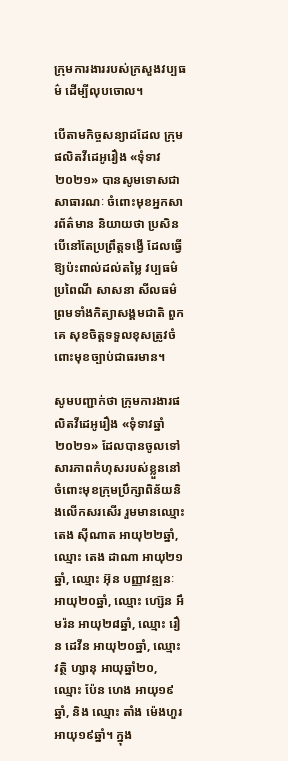ក្រុមការងាររបស់ក្រសួងវប្បធម៌ ដើម្បីលុបចោល។

បើតាមកិច្ចសន្យាដដែល ក្រុមផលិតវីដេអូរឿង «ទុំទាវ២០២១» បានសូមទោសជាសាធារណៈ ចំពោះមុខអ្នកសារព័ត៌មាន និយាយថា ប្រសិនបើនៅតែប្រព្រឹត្តទង្វើ ដែលធ្វើឱ្យប៉ះពាល់ដល់តម្លៃ វប្បធម៌ ប្រពៃណី សាសនា សីលធម៌ ព្រមទាំងកិត្យាសង្គមជាតិ ពួកគេ សុខចិត្តទទួលខុសត្រូវចំពោះមុខច្បាប់ជាធរមាន។

សូមបញ្ជាក់ថា ក្រុមការងារផលិតវីដេអូរឿង «ទុំទាវឆ្នាំ២០២១» ដែលបានចូលទៅសារភាពកំហុសរបស់ខ្លួននៅចំពោះមុខក្រុមប្រឹក្សាពិន័យនិងលើកសរសើរ រួមមានឈ្មោះ តេង ស៊ីណាត អាយុ២២ឆ្នាំ, ឈ្មោះ តេង ដាណា អាយុ២១ឆ្នាំ, ឈ្មោះ អ៊ុន បញ្ញាវឌ្ឍនៈ អាយុ២០ឆ្នាំ, ឈ្មោះ ហ្ស៊េន អឹមរ៉ន អាយុ២៨ឆ្នាំ, ឈ្មោះ រឿន ដេវីន អាយុ២០ឆ្នាំ, ឈ្មោះ វត្ថិ ហ្សានុ អាយុឆ្នាំ២០, ឈ្មោះ ប៉ែន ហេង អាយុ១៩ឆ្នាំ, និង ឈ្មោះ តាំង ម៉េងហួរ អាយុ១៩ឆ្នាំ។ ក្នុង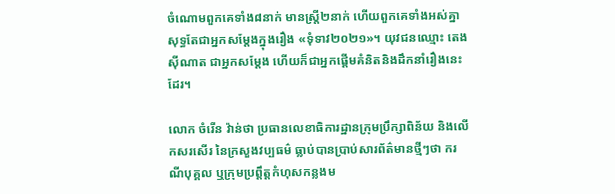ចំណោមពួកគេទាំង៨នាក់ មានស្រ្តី២នាក់ ហើយពួកគេទាំងអស់គ្នា សុទ្ធតែជាអ្នកសម្តែងក្នុងរឿង «ទុំទាវ២០២១»។ យុវជនឈ្មោះ តេង ស៊ីណាត ជាអ្នកសម្តែង ហើយក៏ជាអ្នកផ្ដើមគំនិតនិងដឹកនាំរឿងនេះដែរ។

លោក ចំរើន វ៉ាន់ថា ប្រធានលេខាធិការដ្ឋានក្រុមប្រឹក្សាពិន័យ និងលើកសរសើរ នៃក្រសួងវប្បធម៌ ធ្លាប់បានប្រាប់សារព័ត៌មានថ្មីៗថា ករណីបុគ្គល ឬក្រុមប្រព្តឹត្តកំហុសកន្លងម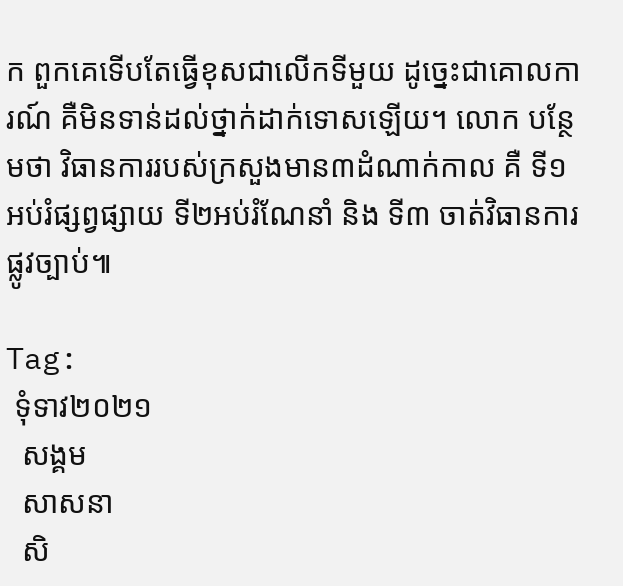ក ពួកគេទើបតែធ្វើខុសជាលើកទីមួយ ដូច្នេះជាគោលការណ៍ គឺមិនទាន់ដល់ថ្នាក់ដាក់ទោសឡើយ។ លោក បន្ថែមថា វិធានការរបស់ក្រសួងមាន៣ដំណាក់កាល គឺ ទី១ អប់រំផ្សព្វផ្សាយ ទី២អប់រំណែនាំ និង ទី៣ ចាត់វិធានការផ្លូវច្បាប់៕

Tag:
 ទុំទាវ២០២១
  សង្គម
  សាសនា
  សិ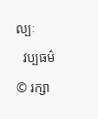ល្បៈ
  វប្បធម៌
© រក្សា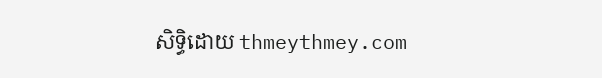សិទ្ធិដោយ thmeythmey.com